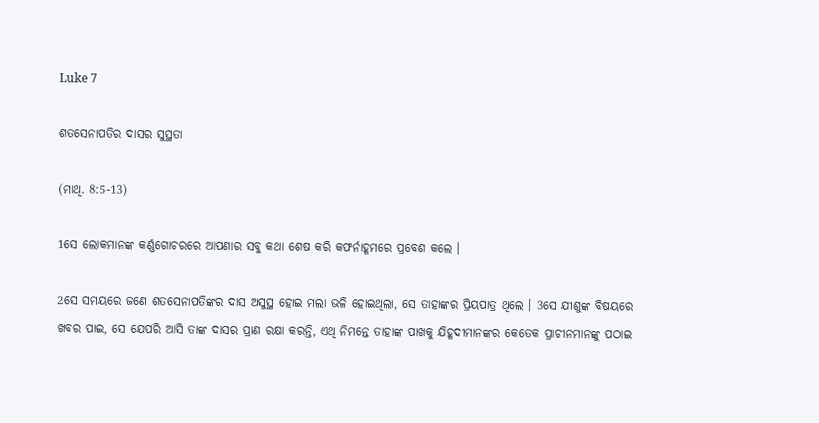Luke 7

ଶତସେନାପତିର ଦାସର ସୁସ୍ଥତା

(ମାଥି. 8:5-13)

1ସେ ଲୋକମାନଙ୍କ କର୍ଣ୍ଣଗୋଚରରେ ଆପଣାର ସବୁ କଥା ଶେଷ କରି କଫର୍ନାହୂମରେ ପ୍ରବେଶ କଲେ ।

2ସେ ସମୟରେ ଜଣେ ଶତସେନାପତିଙ୍କର ଦାସ ଅସୁସ୍ଥ ହୋଇ ମଲା ଭଳି ହୋଇଥିଲା, ସେ ତାହାଙ୍କର ପ୍ରିୟପାତ୍ର ଥିଲେ । 3ସେ ଯୀଶୁଙ୍କ ବିଷୟରେ ଖବର ପାଇ, ସେ ଯେପରି ଆସି ତାଙ୍କ ଦାସର ପ୍ରାଣ ରକ୍ଷା କରନ୍ତି, ଏଥି ନିମନ୍ତେ ତାହାଙ୍କ ପାଖକୁ ଯିହୂଦୀମାନଙ୍କର କେତେକ ପ୍ରାଚୀନମାନଙ୍କୁ ପଠାଇ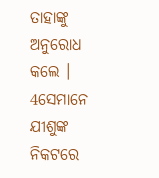ତାହାଙ୍କୁ ଅନୁରୋଧ କଲେ । 4ସେମାନେ ଯୀଶୁଙ୍କ ନିକଟରେ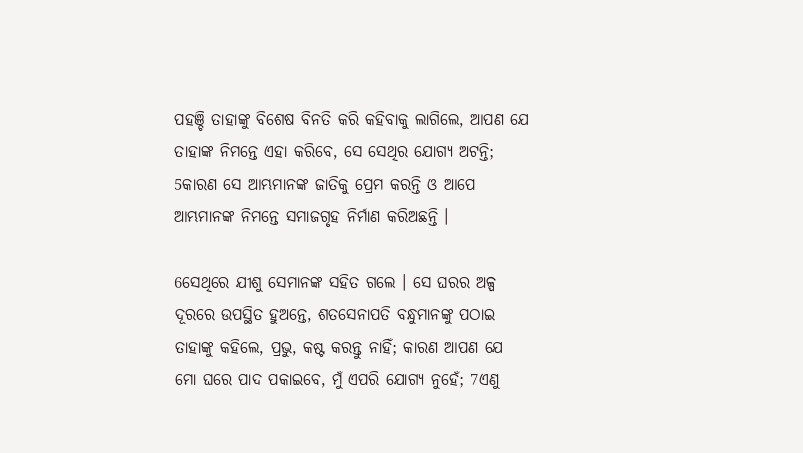ପହଞ୍ଚି ତାହାଙ୍କୁ ବିଶେଷ ବିନତି କରି କହିବାକୁ ଲାଗିଲେ, ଆପଣ ଯେ ତାହାଙ୍କ ନିମନ୍ତେ ଏହା କରିବେ, ସେ ସେଥିର ଯୋଗ୍ୟ ଅଟନ୍ତି; 5କାରଣ ସେ ଆମ୍ଭମାନଙ୍କ ଜାତିକୁ ପ୍ରେମ କରନ୍ତି ଓ ଆପେ ଆମ୍ଭମାନଙ୍କ ନିମନ୍ତେ ସମାଜଗୃହ ନିର୍ମାଣ କରିଅଛନ୍ତି ।

6ସେଥିରେ ଯୀଶୁ ସେମାନଙ୍କ ସହିତ ଗଲେ । ସେ ଘରର ଅଳ୍ପ ଦୂରରେ ଉପସ୍ଥିତ ହୁଅନ୍ତେ, ଶତସେନାପତି ବନ୍ଧୁମାନଙ୍କୁ ପଠାଇ ତାହାଙ୍କୁ କହିଲେ, ପ୍ରଭୁ, କଷ୍ଟ କରନ୍ତୁ ନାହିଁ; କାରଣ ଆପଣ ଯେ ମୋ ଘରେ ପାଦ ପକାଇବେ, ମୁଁ ଏପରି ଯୋଗ୍ୟ ନୁହେଁ; 7ଏଣୁ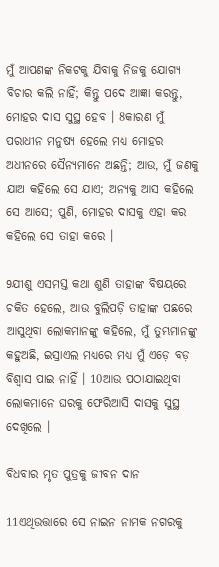ମୁଁ ଆପଣଙ୍କ ନିକଟକୁ ଯିବାକୁ ନିଜକୁ ଯୋଗ୍ୟ ବିଚାର କଲି ନାହିଁ; କିନ୍ତୁ ପଦେ ଆଜ୍ଞା କରନ୍ତୁ, ମୋହର ଦାସ ସୁସ୍ଥ ହେବ । 8କାରଣ ମୁଁ ପରାଧୀନ ମନୁଷ୍ୟ ହେଲେ ମଧ୍ୟ ମୋହର ଅଧୀନରେ ସୈନ୍ୟମାନେ ଅଛନ୍ତି; ଆଉ, ମୁଁ ଜଣକୁ ଯାଅ କହିଲେ ସେ ଯାଏ; ଅନ୍ୟକୁ ଆସ କହିଲେ ସେ ଆସେ; ପୁଣି, ମୋହର ଦାସକୁ ଏହା କର କହିଲେ ସେ ତାହା କରେ ।

9ଯୀଶୁ ଏସମସ୍ତ କଥା ଶୁଣି ତାହାଙ୍କ ବିଷୟରେ ଚକିତ ହେଲେ, ଆଉ ବୁଲିପଡ଼ି ତାହାଙ୍କ ପଛରେ ଆସୁଥିବା ଲୋକମାନଙ୍କୁ କହିଲେ, ମୁଁ ତୁମ୍ଭମାନଙ୍କୁ କହୁଅଛି, ଇସ୍ରାଏଲ ମଧ୍ୟରେ ମଧ୍ୟ ମୁଁ ଏଡ଼େ ବଡ଼ ବିଶ୍ୱାସ ପାଇ ନାହିଁ । 10ଆଉ ପଠାଯାଇଥିବା ଲୋକମାନେ ଘରକୁ ଫେରିଆସି ଦାସକୁ ସୁସ୍ଥ ଦେଖିଲେ ।

ବିଧବାର ମୃତ ପୁତ୍ରକୁ ଜୀବନ ଦାନ

11ଏଥିଉତ୍ତାରେ ସେ ନାଇନ ନାମକ ନଗରକୁ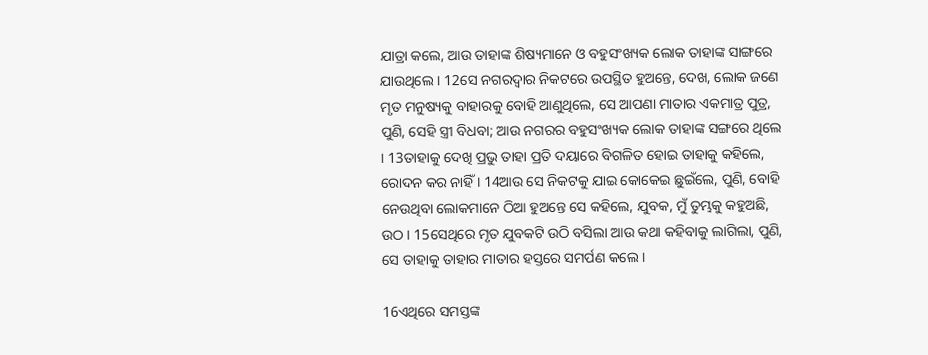ଯାତ୍ରା କଲେ, ଆଉ ତାହାଙ୍କ ଶିଷ୍ୟମାନେ ଓ ବହୁସଂଖ୍ୟକ ଲୋକ ତାହାଙ୍କ ସାଙ୍ଗରେ ଯାଉଥିଲେ । 12ସେ ନଗରଦ୍ୱାର ନିକଟରେ ଉପସ୍ଥିତ ହୁଅନ୍ତେ, ଦେଖ, ଲୋକ ଜଣେ ମୃତ ମନୁଷ୍ୟକୁ ବାହାରକୁ ବୋହି ଆଣୁଥିଲେ, ସେ ଆପଣା ମାତାର ଏକମାତ୍ର ପୁତ୍ର, ପୁଣି, ସେହି ସ୍ତ୍ରୀ ବିଧବା; ଆଉ ନଗରର ବହୁସଂଖ୍ୟକ ଲୋକ ତାହାଙ୍କ ସଙ୍ଗରେ ଥିଲେ । 13ତାହାକୁ ଦେଖି ପ୍ରଭୁ ତାହା ପ୍ରତି ଦୟାରେ ବିଗଳିତ ହୋଇ ତାହାକୁ କହିଲେ, ରୋଦନ କର ନାହିଁ । 14ଆଉ ସେ ନିକଟକୁ ଯାଇ କୋକେଇ ଛୁଇଁଲେ, ପୁଣି, ବୋହି ନେଉଥିବା ଲୋକମାନେ ଠିଆ ହୁଅନ୍ତେ ସେ କହିଲେ, ଯୁବକ, ମୁଁ ତୁମ୍ଭକୁ କହୁଅଛି, ଉଠ । 15ସେଥିରେ ମୃତ ଯୁବକଟି ଉଠି ବସିଲା ଆଉ କଥା କହିବାକୁ ଲାଗିଲା, ପୁଣି, ସେ ତାହାକୁ ତାହାର ମାତାର ହସ୍ତରେ ସମର୍ପଣ କଲେ ।

16ଏଥିରେ ସମସ୍ତଙ୍କ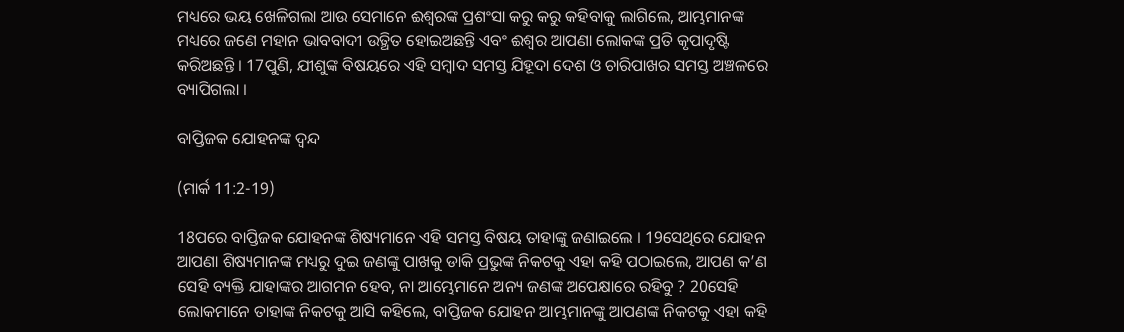ମଧ୍ୟରେ ଭୟ ଖେଳିଗଲା ଆଉ ସେମାନେ ଈଶ୍ୱରଙ୍କ ପ୍ରଶଂସା କରୁ କରୁ କହିବାକୁ ଲାଗିଲେ, ଆମ୍ଭମାନଙ୍କ ମଧ୍ୟରେ ଜଣେ ମହାନ ଭାବବାଦୀ ଉତ୍ଥିତ ହୋଇଅଛନ୍ତି ଏବଂ ଈଶ୍ୱର ଆପଣା ଲୋକଙ୍କ ପ୍ରତି କୃପାଦୃଷ୍ଟି କରିଅଛନ୍ତି । 17ପୁଣି, ଯୀଶୁଙ୍କ ବିଷୟରେ ଏହି ସମ୍ବାଦ ସମସ୍ତ ଯିହୂଦା ଦେଶ ଓ ଚାରିପାଖର ସମସ୍ତ ଅଞ୍ଚଳରେ ବ୍ୟାପିଗଲା ।

ବାପ୍ତିଜକ ଯୋହନଙ୍କ ଦ୍ୱନ୍ଦ

(ମାର୍କ 11:2-19)

18ପରେ ବାପ୍ତିଜକ ଯୋହନଙ୍କ ଶିଷ୍ୟମାନେ ଏହି ସମସ୍ତ ବିଷୟ ତାହାଙ୍କୁ ଜଣାଇଲେ । 19ସେଥିରେ ଯୋହନ ଆପଣା ଶିଷ୍ୟମାନଙ୍କ ମଧ୍ୟରୁ ଦୁଇ ଜଣଙ୍କୁ ପାଖକୁ ଡାକି ପ୍ରଭୁଙ୍କ ନିକଟକୁ ଏହା କହି ପଠାଇଲେ, ଆପଣ କ’ଣ ସେହି ବ୍ୟକ୍ତି ଯାହାଙ୍କର ଆଗମନ ହେବ, ନା ଆମ୍ଭେମାନେ ଅନ୍ୟ ଜଣଙ୍କ ଅପେକ୍ଷାରେ ରହିବୁ ? 20ସେହି ଲୋକମାନେ ତାହାଙ୍କ ନିକଟକୁ ଆସି କହିଲେ, ବାପ୍ତିଜକ ଯୋହନ ଆମ୍ଭମାନଙ୍କୁ ଆପଣଙ୍କ ନିକଟକୁ ଏହା କହି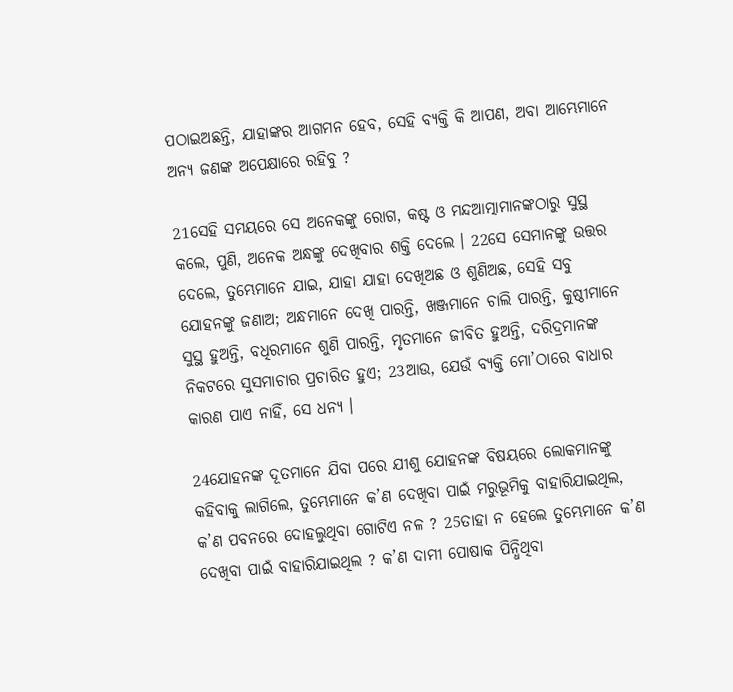ପଠାଇଅଛନ୍ତି, ଯାହାଙ୍କର ଆଗମନ ହେବ, ସେହି ବ୍ୟକ୍ତି କି ଆପଣ, ଅବା ଆମ୍ଭେମାନେ ଅନ୍ୟ ଜଣଙ୍କ ଅପେକ୍ଷାରେ ରହିବୁ ?

21ସେହି ସମୟରେ ସେ ଅନେକଙ୍କୁ ରୋଗ, କଷ୍ଟ ଓ ମନ୍ଦଆତ୍ମାମାନଙ୍କଠାରୁ ସୁସ୍ଥ କଲେ, ପୁଣି, ଅନେକ ଅନ୍ଧଙ୍କୁ ଦେଖିବାର ଶକ୍ତି ଦେଲେ । 22ସେ ସେମାନଙ୍କୁ ଉତ୍ତର ଦେଲେ, ତୁମ୍ଭେମାନେ ଯାଇ, ଯାହା ଯାହା ଦେଖିଅଛ ଓ ଶୁଣିଅଛ, ସେହି ସବୁ ଯୋହନଙ୍କୁ ଜଣାଅ; ଅନ୍ଧମାନେ ଦେଖି ପାରନ୍ତି, ଖଞ୍ଜମାନେ ଚାଲି ପାରନ୍ତି, କୁଷ୍ଠୀମାନେ ସୁସ୍ଥ ହୁଅନ୍ତି, ବଧିରମାନେ ଶୁଣି ପାରନ୍ତି, ମୃତମାନେ ଜୀବିତ ହୁଅନ୍ତି, ଦରିଦ୍ରମାନଙ୍କ ନିକଟରେ ସୁସମାଚାର ପ୍ରଚାରିତ ହୁଏ; 23ଆଉ, ଯେଉଁ ବ୍ୟକ୍ତି ମୋ’ଠାରେ ବାଧାର କାରଣ ପାଏ ନାହିଁ, ସେ ଧନ୍ୟ ।

24ଯୋହନଙ୍କ ଦୂତମାନେ ଯିବା ପରେ ଯୀଶୁ ଯୋହନଙ୍କ ବିଷୟରେ ଲୋକମାନଙ୍କୁ କହିବାକୁ ଲାଗିଲେ, ତୁମ୍ଭେମାନେ କ’ଣ ଦେଖିବା ପାଇଁ ମରୁଭୂମିକୁ ବାହାରିଯାଇଥିଲ, କ’ଣ ପବନରେ ଦୋହଲୁଥିବା ଗୋଟିଏ ନଳ ? 25ତାହା ନ ହେଲେ ତୁମ୍ଭେମାନେ କ’ଣ ଦେଖିବା ପାଇଁ ବାହାରିଯାଇଥିଲ ? କ’ଣ ଦାମୀ ପୋଷାକ ପିନ୍ଧିଥିବା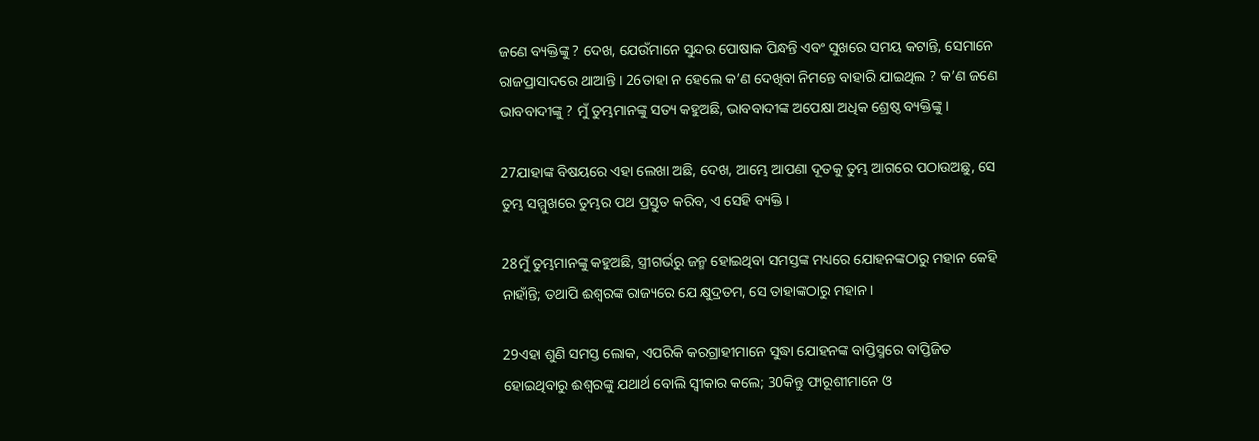ଜଣେ ବ୍ୟକ୍ତିଙ୍କୁ ? ଦେଖ, ଯେଉଁମାନେ ସୁନ୍ଦର ପୋଷାକ ପିନ୍ଧନ୍ତି ଏବଂ ସୁଖରେ ସମୟ କଟାନ୍ତି, ସେମାନେ ରାଜପ୍ରାସାଦରେ ଥାଆନ୍ତି । 26ତାହା ନ ହେଲେ କ’ଣ ଦେଖିବା ନିମନ୍ତେ ବାହାରି ଯାଇଥିଲ ? କ’ଣ ଜଣେ ଭାବବାଦୀଙ୍କୁ ? ମୁଁ ତୁମ୍ଭମାନଙ୍କୁ ସତ୍ୟ କହୁଅଛି, ଭାବବାଦୀଙ୍କ ଅପେକ୍ଷା ଅଧିକ ଶ୍ରେଷ୍ଠ ବ୍ୟକ୍ତିଙ୍କୁ ।

27ଯାହାଙ୍କ ବିଷୟରେ ଏହା ଲେଖା ଅଛି, ଦେଖ, ଆମ୍ଭେ ଆପଣା ଦୂତକୁ ତୁମ୍ଭ ଆଗରେ ପଠାଉଅଛୁ, ସେ ତୁମ୍ଭ ସମ୍ମୁଖରେ ତୁମ୍ଭର ପଥ ପ୍ରସ୍ତୁତ କରିବ, ଏ ସେହି ବ୍ୟକ୍ତି ।

28ମୁଁ ତୁମ୍ଭମାନଙ୍କୁ କହୁଅଛି, ସ୍ତ୍ରୀଗର୍ଭରୁ ଜନ୍ମ ହୋଇଥିବା ସମସ୍ତଙ୍କ ମଧ୍ୟରେ ଯୋହନଙ୍କଠାରୁ ମହାନ କେହି ନାହାଁନ୍ତି; ତଥାପି ଈଶ୍ୱରଙ୍କ ରାଜ୍ୟରେ ଯେ କ୍ଷୁଦ୍ରତମ, ସେ ତାହାଙ୍କଠାରୁ ମହାନ ।

29ଏହା ଶୁଣି ସମସ୍ତ ଲୋକ, ଏପରିକି କରଗ୍ରାହୀମାନେ ସୁଦ୍ଧା ଯୋହନଙ୍କ ବାପ୍ତିସ୍ମରେ ବାପ୍ତିଜିତ ହୋଇଥିବାରୁ ଈଶ୍ୱରଙ୍କୁ ଯଥାର୍ଥ ବୋଲି ସ୍ୱୀକାର କଲେ; 30କିନ୍ତୁ ଫାରୂଶୀମାନେ ଓ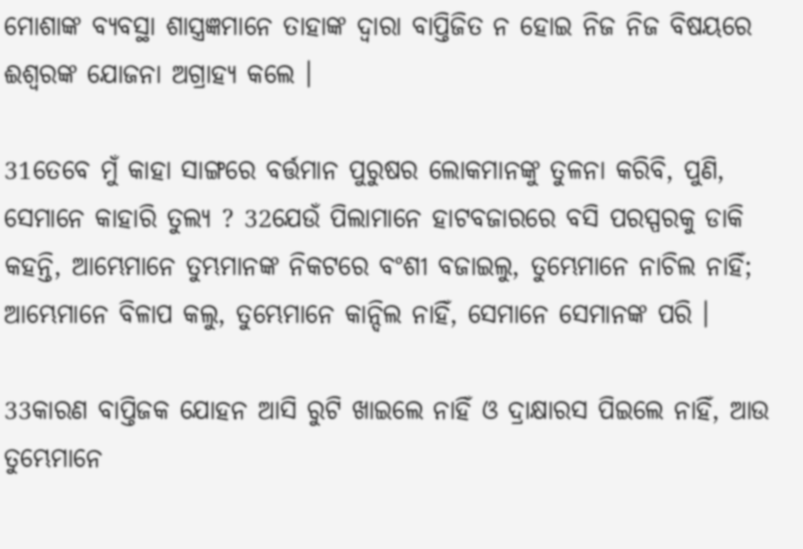ମୋଶାଙ୍କ ବ୍ୟବସ୍ଥା ଶାସ୍ତ୍ରଜ୍ଞମାନେ ତାହାଙ୍କ ଦ୍ୱାରା ବାପ୍ତିଜିତ ନ ହୋଇ ନିଜ ନିଜ ବିଷୟରେ ଈଶ୍ୱରଙ୍କ ଯୋଜନା ଅଗ୍ରାହ୍ୟ କଲେ ।

31ତେବେ ମୁଁ କାହା ସାଙ୍ଗରେ ବର୍ତ୍ତମାନ ପୁରୁଷର ଲୋକମାନଙ୍କୁ ତୁଳନା କରିବି, ପୁଣି, ସେମାନେ କାହାରି ତୁଲ୍ୟ ? 32ଯେଉଁ ପିଲାମାନେ ହାଟବଜାରରେ ବସି ପରସ୍ପରକୁ ଡାକି କହନ୍ତି, ଆମ୍ଭେମାନେ ତୁମ୍ଭମାନଙ୍କ ନିକଟରେ ବଂଶୀ ବଜାଇଲୁ, ତୁମ୍ଭେମାନେ ନାଚିଲ ନାହିଁ; ଆମ୍ଭେମାନେ ବିଳାପ କଲୁ, ତୁମ୍ଭେମାନେ କାନ୍ଦିଲ ନାହିଁ, ସେମାନେ ସେମାନଙ୍କ ପରି ।

33କାରଣ ବାପ୍ତିଜକ ଯୋହନ ଆସି ରୁଟି ଖାଇଲେ ନାହିଁ ଓ ଦ୍ରାକ୍ଷାରସ ପିଇଲେ ନାହିଁ, ଆଉ ତୁମ୍ଭେମାନେ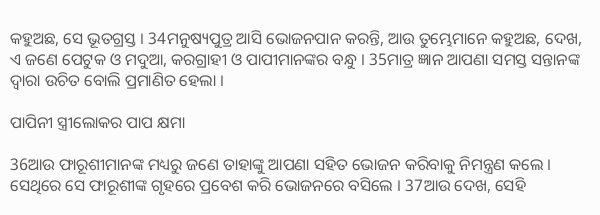କହୁଅଛ, ସେ ଭୂତଗ୍ରସ୍ତ । 34ମନୁଷ୍ୟପୁତ୍ର ଆସି ଭୋଜନପାନ କରନ୍ତି, ଆଉ ତୁମ୍ଭେମାନେ କହୁଅଛ, ଦେଖ, ଏ ଜଣେ ପେଟୁକ ଓ ମଦୁଆ, କରଗ୍ରାହୀ ଓ ପାପୀମାନଙ୍କର ବନ୍ଧୁ । 35ମାତ୍ର ଜ୍ଞାନ ଆପଣା ସମସ୍ତ ସନ୍ତାନଙ୍କ ଦ୍ୱାରା ଉଚିତ ବୋଲି ପ୍ରମାଣିତ ହେଲା ।

ପାପିନୀ ସ୍ତ୍ରୀଲୋକର ପାପ କ୍ଷମା

36ଆଉ ଫାରୂଶୀମାନଙ୍କ ମଧ୍ୟରୁ ଜଣେ ତାହାଙ୍କୁ ଆପଣା ସହିତ ଭୋଜନ କରିବାକୁ ନିମନ୍ତ୍ରଣ କଲେ । ସେଥିରେ ସେ ଫାରୂଶୀଙ୍କ ଗୃହରେ ପ୍ରବେଶ କରି ଭୋଜନରେ ବସିଲେ । 37ଆଉ ଦେଖ, ସେହି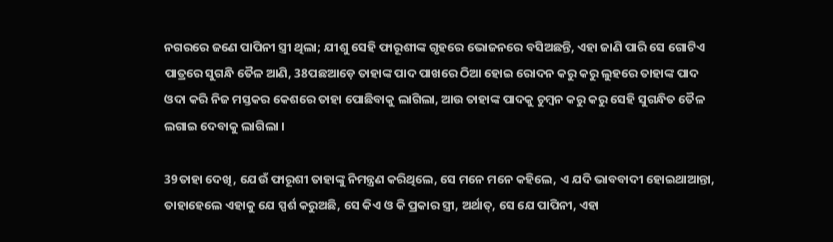ନଗରରେ ଜଣେ ପାପିନୀ ସ୍ତ୍ରୀ ଥିଲା; ଯୀଶୁ ସେହି ଫାରୂଶୀଙ୍କ ଗୃହରେ ଭୋଜନରେ ବସିଅଛନ୍ତି, ଏହା ଜାଣି ପାରି ସେ ଗୋଟିଏ ପାତ୍ରରେ ସୁଗନ୍ଧି ତୈଳ ଆଣି, 38ପଛଆଡ଼େ ତାହାଙ୍କ ପାଦ ପାଖରେ ଠିଆ ହୋଇ ରୋଦନ କରୁ କରୁ ଲୁହରେ ତାହାଙ୍କ ପାଦ ଓଦା କରି ନିଜ ମସ୍ତକର କେଶରେ ତାହା ପୋଛିବାକୁ ଲାଗିଲା, ଆଉ ତାହାଙ୍କ ପାଦକୁ ଚୁମ୍ବନ କରୁ କରୁ ସେହି ସୁଗନ୍ଧିତ ତୈଳ ଲଗାଇ ଦେବାକୁ ଲାଗିଲା ।

39ତାହା ଦେଖି, ଯେଉଁ ଫାରୂଶୀ ତାହାଙ୍କୁ ନିମନ୍ତ୍ରଣ କରିଥିଲେ, ସେ ମନେ ମନେ କହିଲେ, ଏ ଯଦି ଭାବବାଦୀ ହୋଇଥାଆନ୍ତା, ତାହାହେଲେ ଏହାକୁ ଯେ ସ୍ପର୍ଶ କରୁଅଛି, ସେ କିଏ ଓ କି ପ୍ରକାର ସ୍ତ୍ରୀ, ଅର୍ଥାତ୍, ସେ ଯେ ପାପିନୀ, ଏହା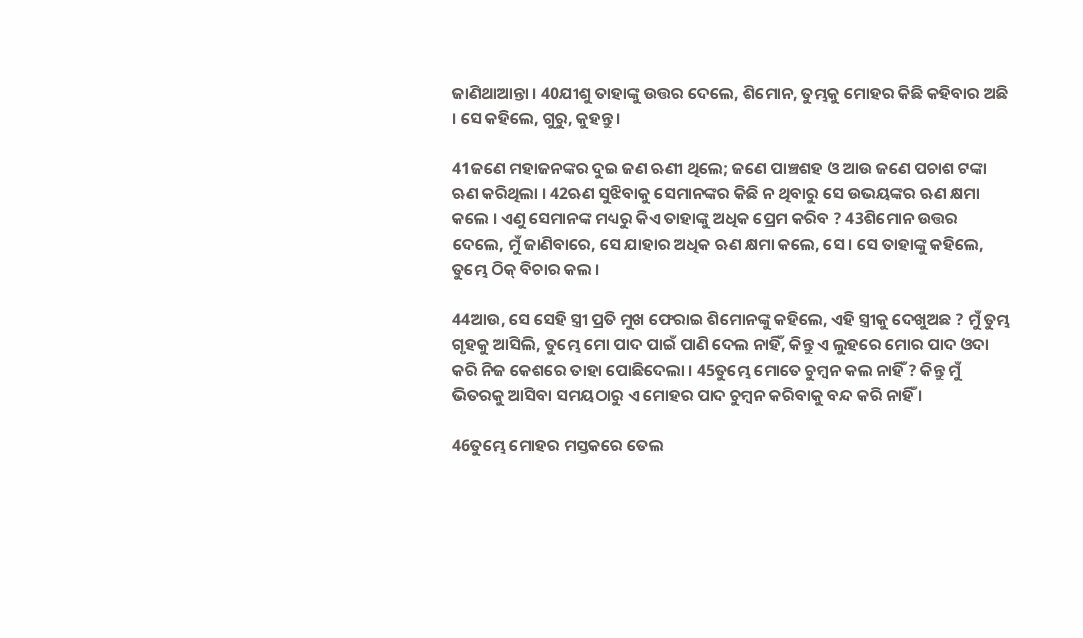ଜାଣିଥାଆନ୍ତା । 40ଯୀଶୁ ତାହାଙ୍କୁ ଉତ୍ତର ଦେଲେ, ଶିମୋନ, ତୁମ୍ଭକୁ ମୋହର କିଛି କହିବାର ଅଛି । ସେ କହିଲେ, ଗୁରୁ, କୁହନ୍ତୁ ।

41ଜଣେ ମହାଜନଙ୍କର ଦୁଇ ଜଣ ଋଣୀ ଥିଲେ; ଜଣେ ପାଞ୍ଚଶହ ଓ ଆଉ ଜଣେ ପଚାଶ ଟଙ୍କା ଋଣ କରିଥିଲା । 42ଋଣ ସୁଝିବାକୁ ସେମାନଙ୍କର କିଛି ନ ଥିବାରୁ ସେ ଉଭୟଙ୍କର ଋଣ କ୍ଷମା କଲେ । ଏଣୁ ସେମାନଙ୍କ ମଧ୍ୟରୁ କିଏ ତାହାଙ୍କୁ ଅଧିକ ପ୍ରେମ କରିବ ? 43ଶିମୋନ ଉତ୍ତର ଦେଲେ, ମୁଁ ଜାଣିବାରେ, ସେ ଯାହାର ଅଧିକ ଋଣ କ୍ଷମା କଲେ, ସେ । ସେ ତାହାଙ୍କୁ କହିଲେ, ତୁମ୍ଭେ ଠିକ୍ ବିଚାର କଲ ।

44ଆଉ, ସେ ସେହି ସ୍ତ୍ରୀ ପ୍ରତି ମୁଖ ଫେରାଇ ଶିମୋନଙ୍କୁ କହିଲେ, ଏହି ସ୍ତ୍ରୀକୁ ଦେଖୁଅଛ ? ମୁଁ ତୁମ୍ଭ ଗୃହକୁ ଆସିଲି, ତୁମ୍ଭେ ମୋ ପାଦ ପାଇଁ ପାଣି ଦେଲ ନାହିଁ, କିନ୍ତୁ ଏ ଲୁହରେ ମୋର ପାଦ ଓଦା କରି ନିଜ କେଶରେ ତାହା ପୋଛିଦେଲା । 45ତୁମ୍ଭେ ମୋତେ ଚୁମ୍ବନ କଲ ନାହିଁ ? କିନ୍ତୁ ମୁଁ ଭିତରକୁ ଆସିବା ସମୟଠାରୁ ଏ ମୋହର ପାଦ ଚୁମ୍ବନ କରିବାକୁ ବନ୍ଦ କରି ନାହିଁ ।

46ତୁମ୍ଭେ ମୋହର ମସ୍ତକରେ ତେଲ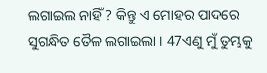ଲଗାଇଲ ନାହିଁ ? କିନ୍ତୁ ଏ ମୋହର ପାଦରେ ସୁଗନ୍ଧିତ ତୈଳ ଲଗାଇଲା । 47ଏଣୁ ମୁଁ ତୁମ୍ଭକୁ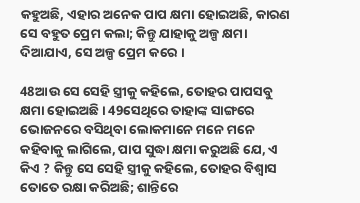କହୁଅଛି, ଏହାର ଅନେକ ପାପ କ୍ଷମା ହୋଇଅଛି, କାରଣ ସେ ବହୁତ ପ୍ରେମ କଲା; କିନ୍ତୁ ଯାହାକୁ ଅଳ୍ପ କ୍ଷମା ଦିଆଯାଏ, ସେ ଅଳ୍ପ ପ୍ରେମ କରେ ।

48ଆଉ ସେ ସେହି ସ୍ତ୍ରୀକୁ କହିଲେ, ତୋହର ପାପସବୁ କ୍ଷମା ହୋଇଅଛି । 49ସେଥିରେ ତାହାଙ୍କ ସାଙ୍ଗରେ ଭୋଜନରେ ବସିଥିବା ଲୋକମାନେ ମନେ ମନେ କହିବାକୁ ଲାଗିଲେ, ପାପ ସୁଦ୍ଧା କ୍ଷମା କରୁଅଛି ଯେ, ଏ କିଏ ? କିନ୍ତୁ ସେ ସେହି ସ୍ତ୍ରୀକୁ କହିଲେ, ତୋହର ବିଶ୍ୱାସ ତୋତେ ରକ୍ଷା କରିଅଛି; ଶାନ୍ତିରେ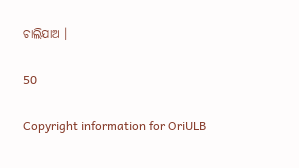ଚାଲିଯାଅ ।

50

Copyright information for OriULB